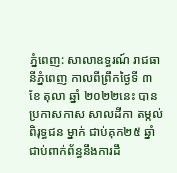ភ្នំពេញ: សាលាឧទ្ធរណ៍ រាជធានីភ្នំពេញ កាលពីព្រឹកថ្ងៃទី ៣ ខែ តុលា ឆ្នាំ ២០២២នេះ បានប្រកាសកាស សាលដីកា តម្កល់ ពិរុទ្ធជន ម្នាក់ ជាប់គុក២៥ ឆ្នាំ ជាប់ពាក់ព័ន្ធនឹងការដឹ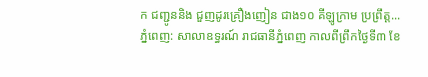ក ជញ្ជូននិង ជួញដូរគ្រឿងញៀន ជាង១០ គីឡូក្រាម ប្រព្រឹត្ត...
ភ្នំពេញ: សាលាឧទ្ធរណ៍ រាជធានីភ្នំពេញ កាលពីព្រឹកថ្ងៃទី៣ ខែ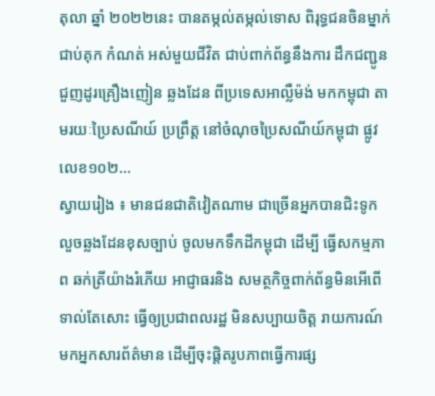តុលា ឆ្នាំ ២០២២នេះ បានតម្កល់តម្កល់ទោស ពិរុទ្ធជនចិនម្នាក់ ជាប់គុក កំណត់ អស់មួយជីវិត ជាប់ពាក់ព័ន្ធនឹងការ ដឹកជញ្ជូន ជួញដូរគ្រឿងញៀន ឆ្លងដែន ពីប្រទេសអាល្លឺម៉ង់ មកកម្ពុជា តាមរយៈប្រៃសណីយ៍ ប្រព្រឹត្ត នៅចំណុចប្រៃសណីយ៍កម្ពុជា ផ្លូវលេខ១០២...
ស្វាយរៀង ៖ មានជនជាតិវៀតណាម ជាច្រើនអ្នកបានជិះទូក លួចឆ្លងដែនខុសច្បាប់ ចូលមកទឹកដីកម្ពុជា ដើម្បី ធ្វើសកម្មភាព ឆក់ត្រីយ៉ាងរំភើយ អាជ្ញាធរនិង សមត្ថកិច្ចពាក់ព័ន្ធមិនអើពើ ទាល់តែសោះ ធ្វើឲ្យប្រជាពលរដ្ឋ មិនសប្បាយចិត្ត រាយការណ៍មកអ្នកសារព័ត៌មាន ដើម្បីចុះផ្តិតរូបភាពធ្វើការផ្ស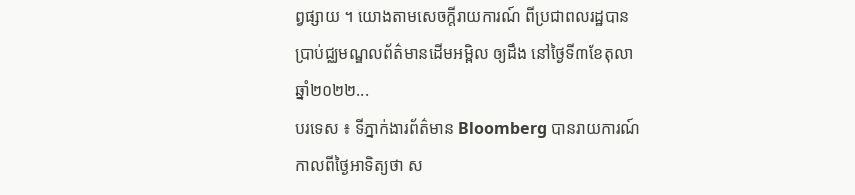ព្វផ្សាយ ។ យោងតាមសេចក្តីរាយការណ៍ ពីប្រជាពលរដ្ឋបានប្រាប់ជ្ឈមណ្ឌលព័ត៌មានដើមអម្ពិល ឲ្យដឹង នៅថ្ងៃទី៣ខែតុលា ឆ្នាំ២០២២...
បរទេស ៖ ទីភ្នាក់ងារព័ត៌មាន Bloomberg បានរាយការណ៍ កាលពីថ្ងៃអាទិត្យថា ស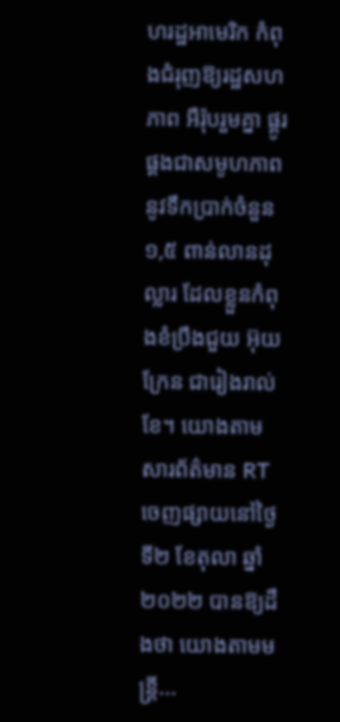ហរដ្ឋអាមេរិក កំពុងជំរុញឱ្យរដ្ឋសហភាព អឺរ៉ុបរួមគ្នា ផ្គូរផ្គងជាសមូហភាពនូវទឹកប្រាក់ចំនួន ១,៥ ពាន់លានដុល្លារ ដែលខ្លួនកំពុងខំប្រឹងជួយ អ៊ុយក្រែន ជារៀងរាល់ខែ។ យោងតាមសារព័ត៌មាន RT ចេញផ្សាយនៅថ្ងៃទី២ ខែតុលា ឆ្នាំ២០២២ បានឱ្យដឹងថា យោងតាមមន្ត្រី...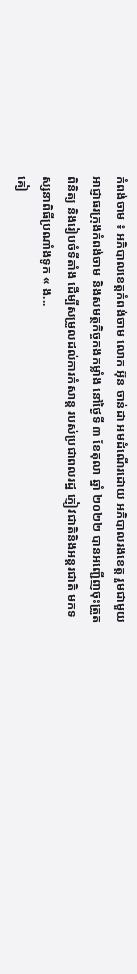កំពង់ចាម ៖ អភិបាលខេត្តកំពង់ចាម លោក អ៊ុន ចាន់ដា អមដំណើរដោយ អភិបាលរងខេត្ត រួមជាមួយអាជ្ញាធរក្រុងកំពង់ចាម និងសមត្ថកិច្ចកងកម្លាំង នៅថ្ងៃទី ៣ ខែតុលា ឆ្នាំ ២០២២ បានអញ្ជើញចុះត្រួតពិនិត្យ និងរៀបចំទីតាំង ដើម្បីសម្រួលដល់ការកំសាន្ត របស់ប្រជាពលរដ្ឋ ភ្ញៀវជាតិនិងអន្តរជាតិ មកទស្សនាពិធីប្រណាំងទូក « ង...
គៀ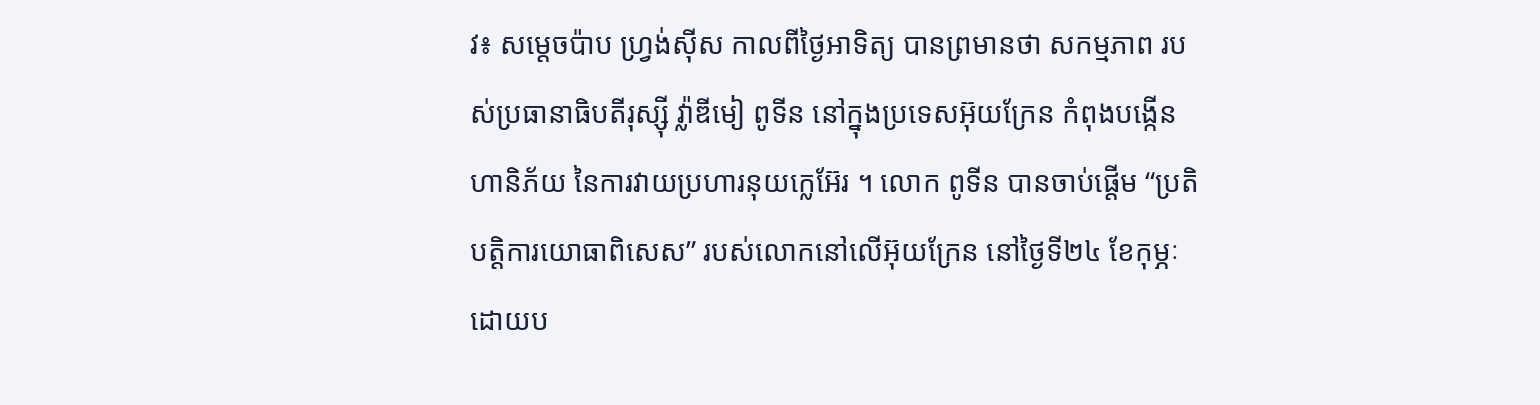វ៖ សម្តេចប៉ាប ហ្វ្រង់ស៊ីស កាលពីថ្ងៃអាទិត្យ បានព្រមានថា សកម្មភាព របស់ប្រធានាធិបតីរុស្ស៊ី វ្ល៉ាឌីមៀ ពូទីន នៅក្នុងប្រទេសអ៊ុយក្រែន កំពុងបង្កើនហានិភ័យ នៃការវាយប្រហារនុយក្លេអ៊ែរ ។ លោក ពូទីន បានចាប់ផ្តើម “ប្រតិបត្តិការយោធាពិសេស” របស់លោកនៅលើអ៊ុយក្រែន នៅថ្ងៃទី២៤ ខែកុម្ភៈ ដោយប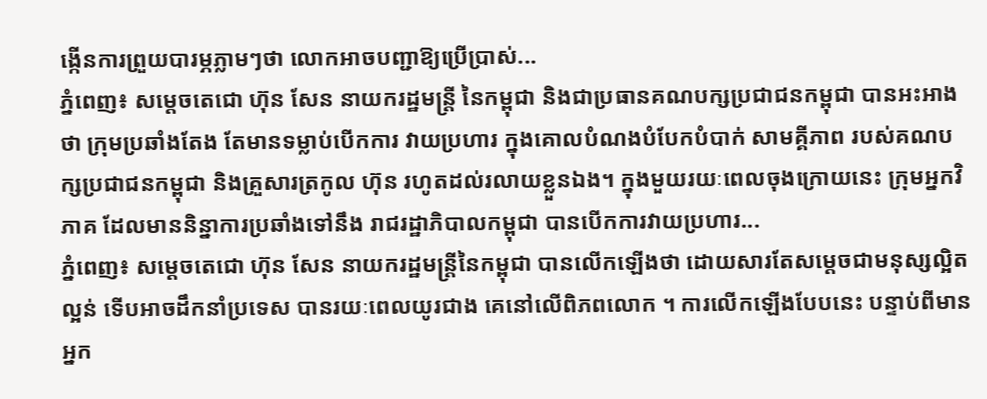ង្កើនការព្រួយបារម្ភភ្លាមៗថា លោកអាចបញ្ជាឱ្យប្រើប្រាស់...
ភ្នំពេញ៖ សម្តេចតេជោ ហ៊ុន សែន នាយករដ្ឋមន្ត្រី នៃកម្ពុជា និងជាប្រធានគណបក្សប្រជាជនកម្ពុជា បានអះអាងថា ក្រុមប្រឆាំងតែង តែមានទម្លាប់បើកការ វាយប្រហារ ក្នុងគោលបំណងបំបែកបំបាក់ សាមគ្គីភាព របស់គណបក្សប្រជាជនកម្ពុជា និងគ្រួសារត្រកូល ហ៊ុន រហូតដល់រលាយខ្លួនឯង។ ក្នុងមួយរយៈពេលចុងក្រោយនេះ ក្រុមអ្នកវិភាគ ដែលមាននិន្នាការប្រឆាំងទៅនឹង រាជរដ្ឋាភិបាលកម្ពុជា បានបើកការវាយប្រហារ...
ភ្នំពេញ៖ សម្ដេចតេជោ ហ៊ុន សែន នាយករដ្ឋមន្រ្តីនៃកម្ពុជា បានលើកឡើងថា ដោយសារតែសម្ដេចជាមនុស្សល្អិតល្អន់ ទើបអាចដឹកនាំប្រទេស បានរយៈពេលយូរជាង គេនៅលើពិភពលោក ។ ការលើកឡើងបែបនេះ បន្ទាប់ពីមានអ្នក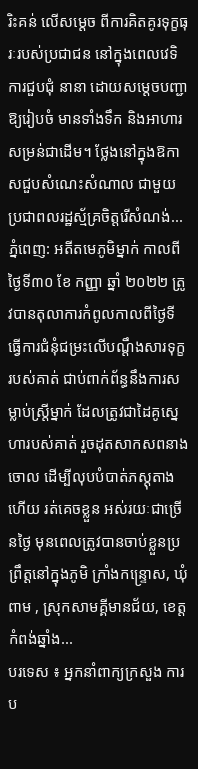រិះគន់ លើសម្ដេច ពីការគិតគូរទុក្ខធុរៈរបស់ប្រជាជន នៅក្នុងពេលវេទិការជួបជុំ នានា ដោយសម្ដេចបញ្ជាឱ្យរៀបចំ មានទាំងទឹក និងអាហារសម្រន់ជាដើម។ ថ្លែងនៅក្នុងឱកាសជួបសំណេះសំណាល ជាមួយប្រជាពលរដ្ឋស្ម័គ្រចិត្តរើសំណង់...
ភ្នំពេញ: អតីតមេភូមិម្នាក់ កាលពីថ្ងៃទី៣០ ខែ កញ្ញា ឆ្នាំ ២០២២ ត្រូវបានតុលាការកំពូលកាលពីថ្ងៃទី ធ្វើការជំនុំជម្រះលើបណ្តឹងសារទុក្ខរបស់គាត់ ជាប់ពាក់ព័ន្ធនឹងការសម្លាប់ស្រ្តីម្នាក់ ដែលត្រូវជាដៃគូស្នេហារបស់គាត់ រួចដុតសាកសពនាងចោល ដើម្បីលុបបំបាត់ភស្តុតាង ហើយ រត់គេចខ្លួន អស់រយៈជាច្រើនថ្ងៃ មុនពេលត្រូវបានចាប់ខ្លួនប្រព្រឹត្តនៅក្នុងភូមិ ក្រាំងកន្រ្ទោស, ឃុំពាម , ស្រុកសាមគ្គីមានជ័យ, ខេត្តកំពង់ឆ្នាំង...
បរទេស ៖ អ្នកនាំពាក្យក្រសួង ការប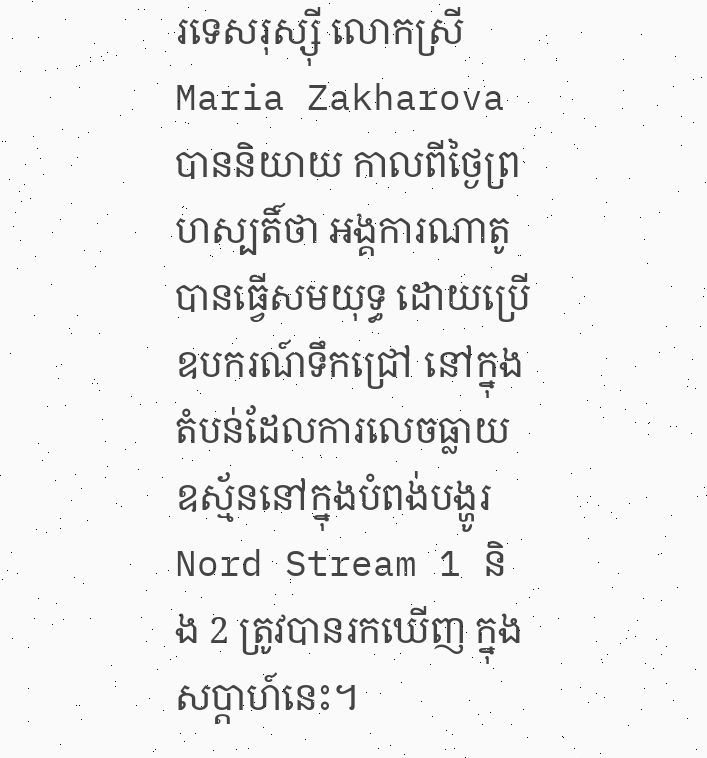រទេសរុស្ស៊ី លោកស្រី Maria Zakharova បាននិយាយ កាលពីថ្ងៃព្រហស្បតិ៍ថា អង្គការណាតូ បានធ្វើសមយុទ្ធ ដោយប្រើឧបករណ៍ទឹកជ្រៅ នៅក្នុងតំបន់ដែលការលេចធ្លាយ ឧស្ម័ននៅក្នុងបំពង់បង្ហូរ Nord Stream 1 និង 2 ត្រូវបានរកឃើញ ក្នុងសប្តាហ៍នេះ។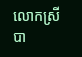លោកស្រីបា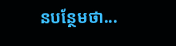នបន្ថែមថា...